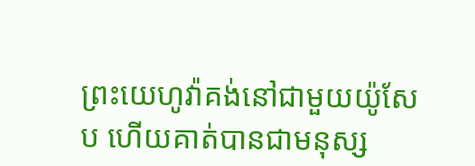ព្រះយេហូវ៉ាគង់នៅជាមួយយ៉ូសែប ហើយគាត់បានជាមនុស្ស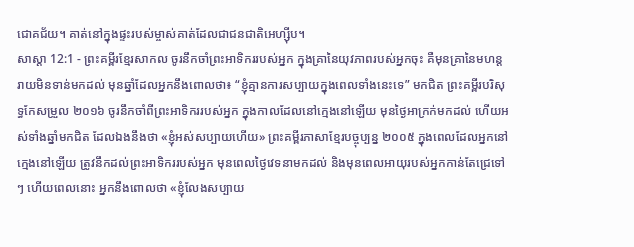ជោគជ័យ។ គាត់នៅក្នុងផ្ទះរបស់ម្ចាស់គាត់ដែលជាជនជាតិអេហ្ស៊ីប។
សាស្តា 12:1 - ព្រះគម្ពីរខ្មែរសាកល ចូរនឹកចាំព្រះអាទិកររបស់អ្នក ក្នុងគ្រានៃយុវភាពរបស់អ្នកចុះ គឺមុនគ្រានៃមហន្តរាយមិនទាន់មកដល់ មុនឆ្នាំដែលអ្នកនឹងពោលថា៖ “ខ្ញុំគ្មានការសប្បាយក្នុងពេលទាំងនេះទេ” មកជិត ព្រះគម្ពីរបរិសុទ្ធកែសម្រួល ២០១៦ ចូរនឹកចាំពីព្រះអាទិកររបស់អ្នក ក្នុងកាលដែលនៅក្មេងនៅឡើយ មុនថ្ងៃអាក្រក់មកដល់ ហើយអស់ទាំងឆ្នាំមកជិត ដែលឯងនឹងថា «ខ្ញុំអស់សប្បាយហើយ» ព្រះគម្ពីរភាសាខ្មែរបច្ចុប្បន្ន ២០០៥ ក្នុងពេលដែលអ្នកនៅក្មេងនៅឡើយ ត្រូវនឹកដល់ព្រះអាទិកររបស់អ្នក មុនពេលថ្ងៃវេទនាមកដល់ និងមុនពេលអាយុរបស់អ្នកកាន់តែជ្រេទៅៗ ហើយពេលនោះ អ្នកនឹងពោលថា «ខ្ញុំលែងសប្បាយ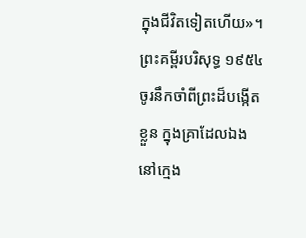ក្នុងជីវិតទៀតហើយ»។ ព្រះគម្ពីរបរិសុទ្ធ ១៩៥៤ ចូរនឹកចាំពីព្រះដ៏បង្កើតខ្លួន ក្នុងគ្រាដែលឯងនៅក្មេង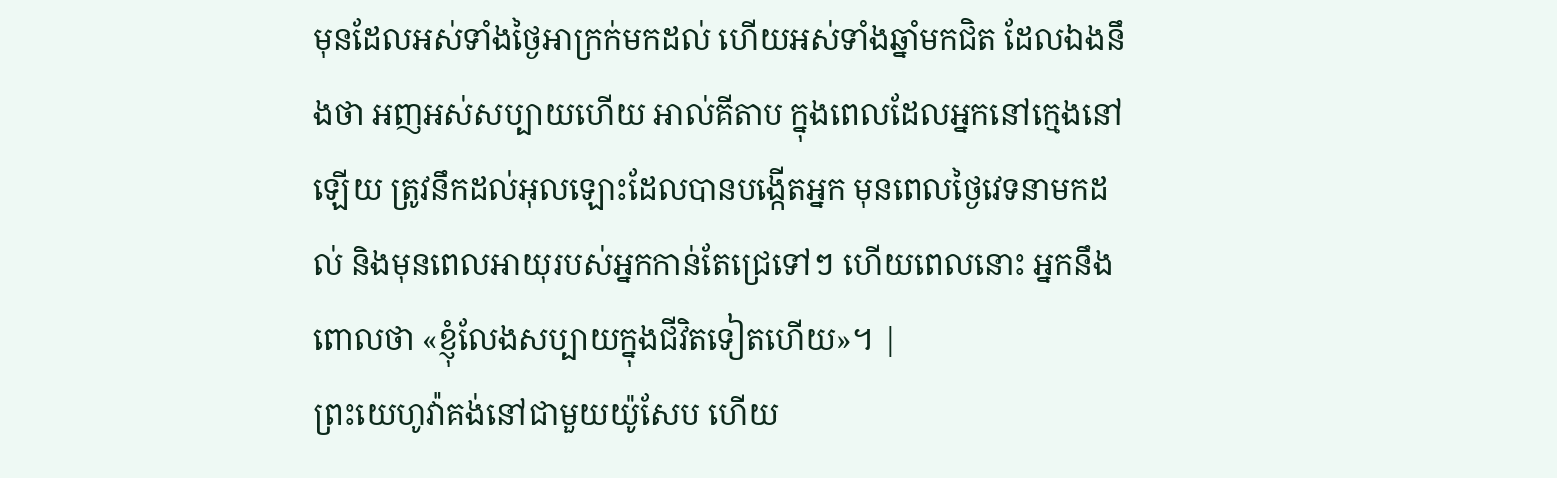មុនដែលអស់ទាំងថ្ងៃអាក្រក់មកដល់ ហើយអស់ទាំងឆ្នាំមកជិត ដែលឯងនឹងថា អញអស់សប្បាយហើយ អាល់គីតាប ក្នុងពេលដែលអ្នកនៅក្មេងនៅឡើយ ត្រូវនឹកដល់អុលឡោះដែលបានបង្កើតអ្នក មុនពេលថ្ងៃវេទនាមកដល់ និងមុនពេលអាយុរបស់អ្នកកាន់តែជ្រេទៅៗ ហើយពេលនោះ អ្នកនឹងពោលថា «ខ្ញុំលែងសប្បាយក្នុងជីវិតទៀតហើយ»។ |
ព្រះយេហូវ៉ាគង់នៅជាមួយយ៉ូសែប ហើយ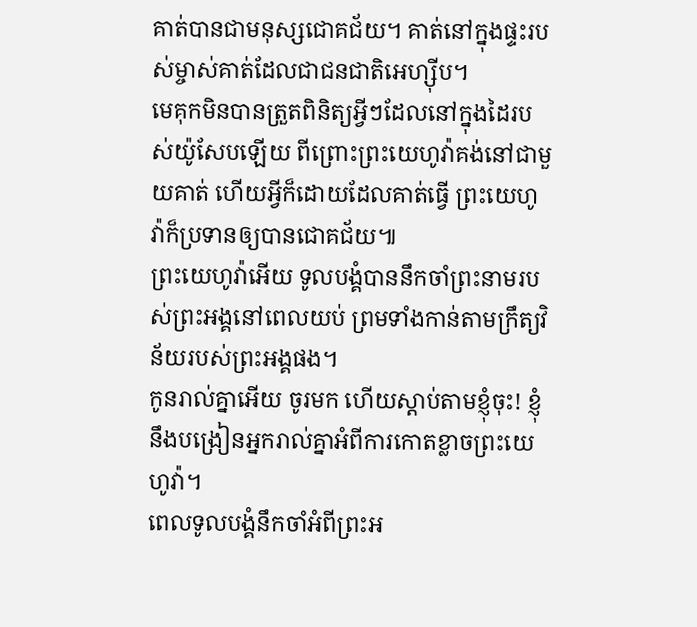គាត់បានជាមនុស្សជោគជ័យ។ គាត់នៅក្នុងផ្ទះរបស់ម្ចាស់គាត់ដែលជាជនជាតិអេហ្ស៊ីប។
មេគុកមិនបានត្រួតពិនិត្យអ្វីៗដែលនៅក្នុងដៃរបស់យ៉ូសែបឡើយ ពីព្រោះព្រះយេហូវ៉ាគង់នៅជាមួយគាត់ ហើយអ្វីក៏ដោយដែលគាត់ធ្វើ ព្រះយេហូវ៉ាក៏ប្រទានឲ្យបានជោគជ័យ៕
ព្រះយេហូវ៉ាអើយ ទូលបង្គំបាននឹកចាំព្រះនាមរបស់ព្រះអង្គនៅពេលយប់ ព្រមទាំងកាន់តាមក្រឹត្យវិន័យរបស់ព្រះអង្គផង។
កូនរាល់គ្នាអើយ ចូរមក ហើយស្ដាប់តាមខ្ញុំចុះ! ខ្ញុំនឹងបង្រៀនអ្នករាល់គ្នាអំពីការកោតខ្លាចព្រះយេហូវ៉ា។
ពេលទូលបង្គំនឹកចាំអំពីព្រះអ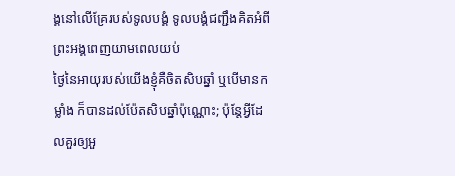ង្គនៅលើគ្រែរបស់ទូលបង្គំ ទូលបង្គំជញ្ជឹងគិតអំពីព្រះអង្គពេញយាមពេលយប់
ថ្ងៃនៃអាយុរបស់យើងខ្ញុំគឺចិតសិបឆ្នាំ ឬបើមានកម្លាំង ក៏បានដល់ប៉ែតសិបឆ្នាំប៉ុណ្ណោះ; ប៉ុន្តែអ្វីដែលគួរឲ្យអួ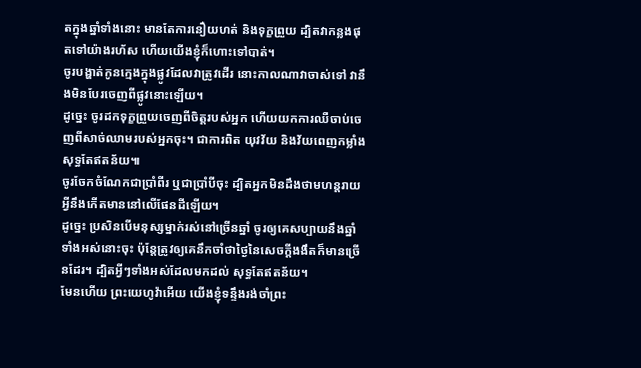តក្នុងឆ្នាំទាំងនោះ មានតែការនឿយហត់ និងទុក្ខព្រួយ ដ្បិតវាកន្លងផុតទៅយ៉ាងរហ័ស ហើយយើងខ្ញុំក៏ហោះទៅបាត់។
ចូរបង្ហាត់កូនក្មេងក្នុងផ្លូវដែលវាត្រូវដើរ នោះកាលណាវាចាស់ទៅ វានឹងមិនបែរចេញពីផ្លូវនោះឡើយ។
ដូច្នេះ ចូរដកទុក្ខព្រួយចេញពីចិត្តរបស់អ្នក ហើយយកការឈឺចាប់ចេញពីសាច់ឈាមរបស់អ្នកចុះ។ ជាការពិត យុវវ័យ និងវ័យពេញកម្លាំងសុទ្ធតែឥតន័យ៕
ចូរចែកចំណែកជាប្រាំពីរ ឬជាប្រាំបីចុះ ដ្បិតអ្នកមិនដឹងថាមហន្តរាយអ្វីនឹងកើតមាននៅលើផែនដីឡើយ។
ដូច្នេះ ប្រសិនបើមនុស្សម្នាក់រស់នៅច្រើនឆ្នាំ ចូរឲ្យគេសប្បាយនឹងឆ្នាំទាំងអស់នោះចុះ ប៉ុន្តែត្រូវឲ្យគេនឹកចាំថាថ្ងៃនៃសេចក្ដីងងឹតក៏មានច្រើនដែរ។ ដ្បិតអ្វីៗទាំងអស់ដែលមកដល់ សុទ្ធតែឥតន័យ។
មែនហើយ ព្រះយេហូវ៉ាអើយ យើងខ្ញុំទន្ទឹងរង់ចាំព្រះ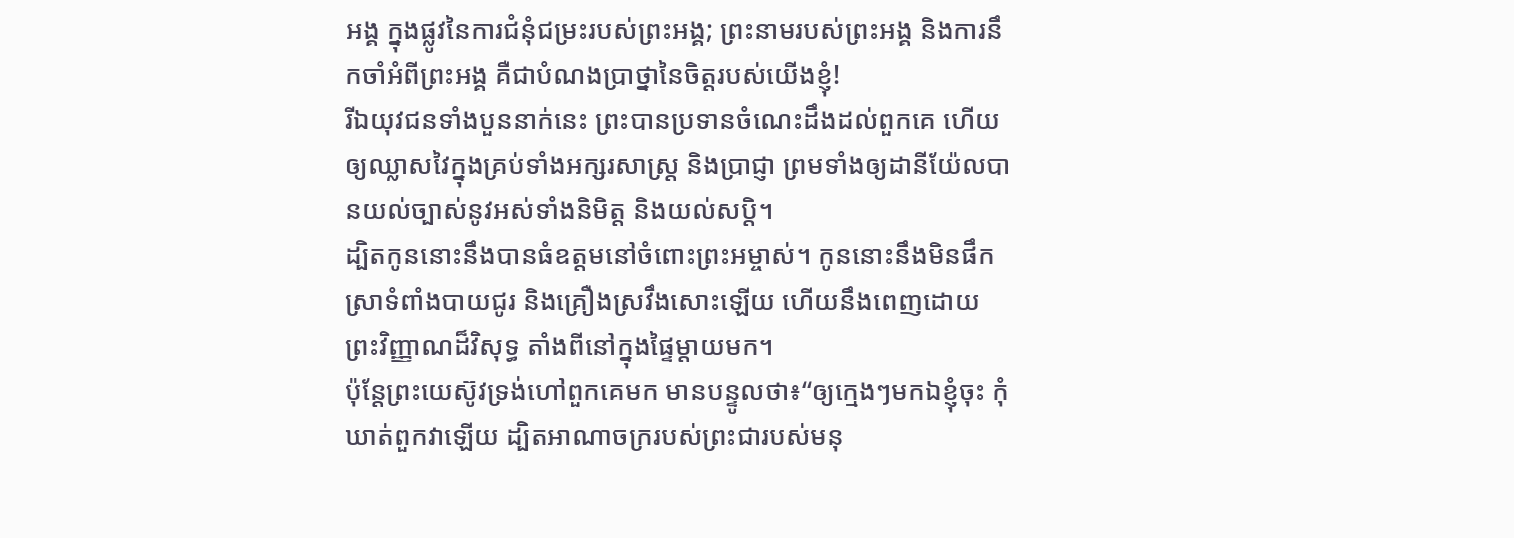អង្គ ក្នុងផ្លូវនៃការជំនុំជម្រះរបស់ព្រះអង្គ; ព្រះនាមរបស់ព្រះអង្គ និងការនឹកចាំអំពីព្រះអង្គ គឺជាបំណងប្រាថ្នានៃចិត្តរបស់យើងខ្ញុំ!
រីឯយុវជនទាំងបួននាក់នេះ ព្រះបានប្រទានចំណេះដឹងដល់ពួកគេ ហើយឲ្យឈ្លាសវៃក្នុងគ្រប់ទាំងអក្សរសាស្ត្រ និងប្រាជ្ញា ព្រមទាំងឲ្យដានីយ៉ែលបានយល់ច្បាស់នូវអស់ទាំងនិមិត្ត និងយល់សប្តិ។
ដ្បិតកូននោះនឹងបានធំឧត្ដមនៅចំពោះព្រះអម្ចាស់។ កូននោះនឹងមិនផឹកស្រាទំពាំងបាយជូរ និងគ្រឿងស្រវឹងសោះឡើយ ហើយនឹងពេញដោយព្រះវិញ្ញាណដ៏វិសុទ្ធ តាំងពីនៅក្នុងផ្ទៃម្ដាយមក។
ប៉ុន្តែព្រះយេស៊ូវទ្រង់ហៅពួកគេមក មានបន្ទូលថា៖“ឲ្យក្មេងៗមកឯខ្ញុំចុះ កុំឃាត់ពួកវាឡើយ ដ្បិតអាណាចក្ររបស់ព្រះជារបស់មនុ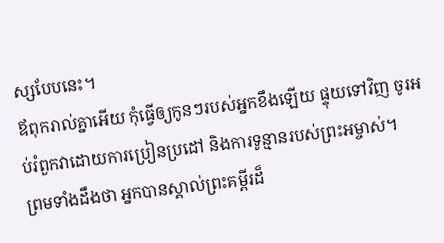ស្សបែបនេះ។
ឪពុករាល់គ្នាអើយ កុំធ្វើឲ្យកូនៗរបស់អ្នកខឹងឡើយ ផ្ទុយទៅវិញ ចូរអប់រំពួកវាដោយការប្រៀនប្រដៅ និងការទូន្មានរបស់ព្រះអម្ចាស់។
ព្រមទាំងដឹងថា អ្នកបានស្គាល់ព្រះគម្ពីរដ៏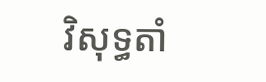វិសុទ្ធតាំ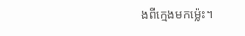ងពីក្មេងមកម្ល៉េះ។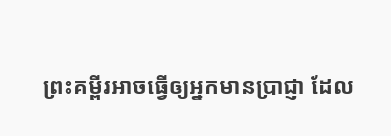ព្រះគម្ពីរអាចធ្វើឲ្យអ្នកមានប្រាជ្ញា ដែល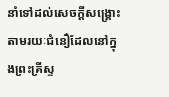នាំទៅដល់សេចក្ដីសង្គ្រោះ តាមរយៈជំនឿដែលនៅក្នុងព្រះគ្រីស្ទ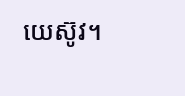យេស៊ូវ។